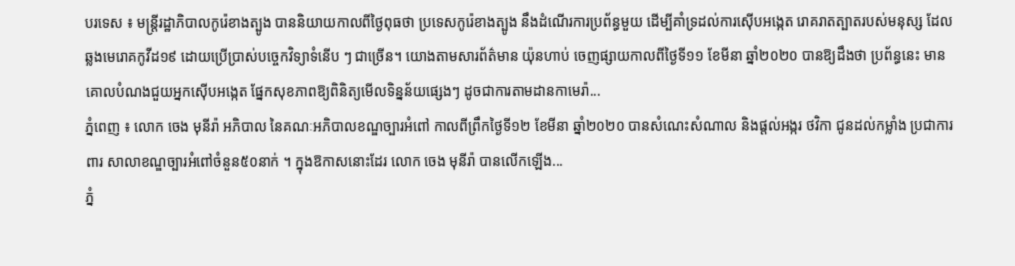បរទេស ៖ មន្រ្តីរដ្ឋាភិបាលកូរ៉េខាងត្បូង បាននិយាយកាលពីថ្ងៃពុធថា ប្រទេសកូរ៉េខាងត្បូង នឹងដំណើរការប្រព័ន្ធមួយ ដើម្បីគាំទ្រដល់ការស៊ើបអង្កេត រោគរាតត្បាតរបស់មនុស្ស ដែលឆ្លងមេរោគកូវីដ១៩ ដោយប្រើប្រាស់បច្ចេកវិទ្យាទំនើប ៗ ជាច្រើន។ យោងតាមសារព័ត៌មាន យ៉ុនហាប់ ចេញផ្សាយកាលពីថ្ងៃទី១១ ខែមីនា ឆ្នាំ២០២០ បានឱ្យដឹងថា ប្រព័ន្ធនេះ មានគោលបំណងជួយអ្នកស៊ើបអង្កេត ផ្នែកសុខភាពឱ្យពិនិត្យមើលទិន្នន័យផ្សេងៗ ដូចជាការតាមដានកាមេរ៉ា...
ភ្នំពេញ ៖ លោក ចេង មុនីរ៉ា អភិបាល នៃគណៈអភិបាលខណ្ឌច្បារអំពៅ កាលពីព្រឹកថ្ងៃទី១២ ខែមីនា ឆ្នាំ២០២០ បានសំណេះសំណាល និងផ្តល់អង្ករ ថវិកា ជូនដល់កម្លាំង ប្រជាការពារ សាលាខណ្ឌច្បារអំពៅចំនួន៥០នាក់ ។ ក្នុងឱកាសនោះដែរ លោក ចេង មុនីរ៉ា បានលើកឡើង...
ភ្នំ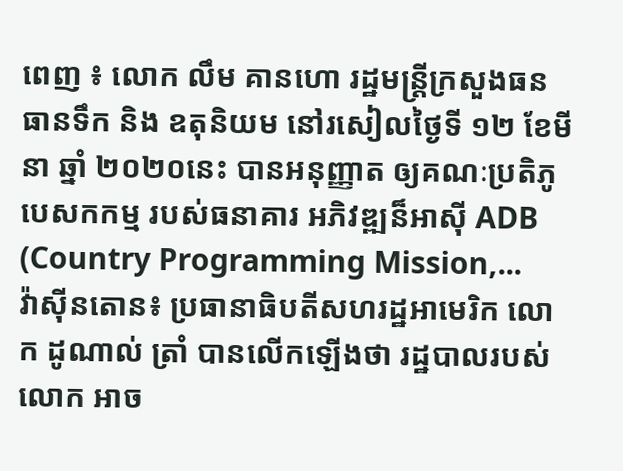ពេញ ៖ លោក លឹម គានហោ រដ្ឋមន្រ្តីក្រសួងធនធានទឹក និង ឧតុនិយម នៅរសៀលថ្ងៃទី ១២ ខែមីនា ឆ្នាំ ២០២០នេះ បានអនុញ្ញាត ឲ្យគណៈប្រតិភូ បេសកកម្ម របស់ធនាគារ អភិវឌ្ឍន៏អាស៊ី ADB (Country Programming Mission,...
វ៉ាស៊ីនតោន៖ ប្រធានាធិបតីសហរដ្ឋអាមេរិក លោក ដូណាល់ ត្រាំ បានលើកឡើងថា រដ្ឋបាលរបស់លោក អាច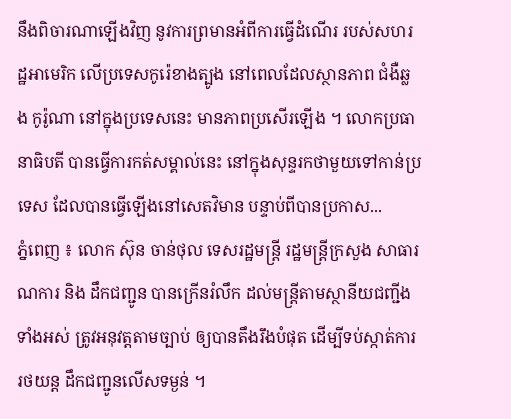នឹងពិចារណាឡើងវិញ នូវការព្រមានអំពីការធ្វើដំណើរ របស់សហរដ្ឋអាមេរិក លើប្រទេសកូរ៉េខាងត្បូង នៅពេលដែលស្ថានភាព ជំងឺឆ្លង កូរ៉ូណា នៅក្នុងប្រទេសនេះ មានភាពប្រសើរឡើង ។ លោកប្រធានាធិបតី បានធ្វើការកត់សម្គាល់នេះ នៅក្នុងសុន្ទរកថាមួយទៅកាន់ប្រទេស ដែលបានធ្វើឡើងនៅសេតវិមាន បន្ទាប់ពីបានប្រកាស...
ភ្នំពេញ ៖ លោក ស៊ុន ចាន់ថុល ទេសរដ្ឋមន្ត្រី រដ្ឋមន្ត្រីក្រសួង សាធារណការ និង ដឹកជញ្ជូន បានក្រើនរំលឹក ដល់មន្ត្រីតាមស្ថានីយជញ្ជីងទាំងអស់ ត្រូវអនុវត្តតាមច្បាប់ ឲ្យបានតឹងរឹងបំផុត ដើម្បីទប់ស្កាត់ការរថយន្ដ ដឹកជញ្ជូនលើសទម្ងន់ ។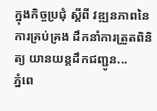ក្នុងកិច្ចប្រជុំ ស្ដីពី វឌ្ឍនភាពនៃការគ្រប់គ្រង ដឹកនាំការត្រួតពិនិត្យ យានយន្តដឹកជញ្ជូន...
ភ្នំពេ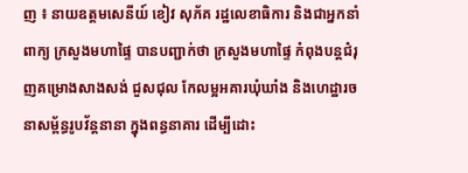ញ ៖ នាយឧត្តមសេនីយ៍ ខៀវ សុភ័គ រដ្ឋលេខាធិការ និងជាអ្នកនាំពាក្យ ក្រសួងមហាផ្ទៃ បានបញ្ជាក់ថា ក្រសួងមហាផ្ទៃ កំពុងបន្ដជំរុញគម្រោងសាងសង់ ជួសជុល កែលម្អអគារឃុំឃាំង និងហេដ្ឋារចនាសម្ព័ន្ធរូបវ័ន្ដនានា ក្នុងពន្ធនាគារ ដើម្បីដោះ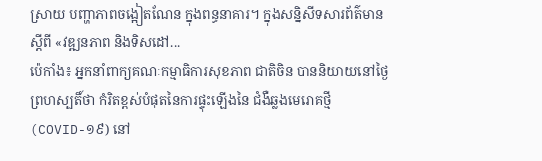ស្រាយ បញ្ហាភាពចង្អៀតណែន ក្នុងពន្ធនាគារ។ ក្នុងសន្និសីទសារព័ត៌មាន ស្ដីពី «វឌ្ឍនភាព និងទិសដៅ...
ប៉េកាំង៖ អ្នកនាំពាក្យគណៈកម្មាធិការសុខភាព ជាតិចិន បាននិយាយនៅថ្ងៃព្រហស្បតិ៍ថា កំរិតខ្ពស់បំផុតនៃការផ្ទុះឡើងនៃ ជំងឺឆ្លងមេរោគថ្មី (COVID-១៩) នៅ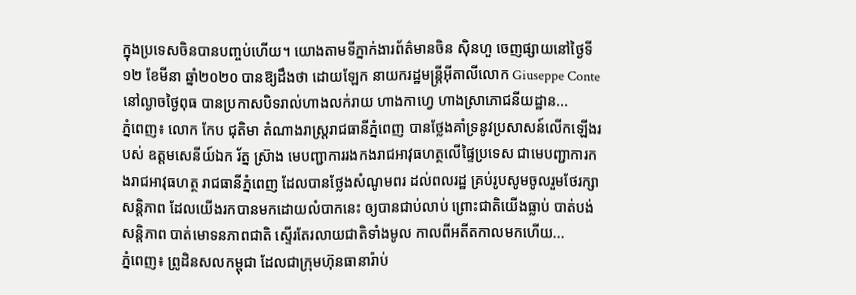ក្នុងប្រទេសចិនបានបញ្ចប់ហើយ។ យោងតាមទីភ្នាក់ងារព័ត៌មានចិន ស៊ិនហួ ចេញផ្សាយនៅថ្ងៃទី១២ ខែមីនា ឆ្នាំ២០២០ បានឱ្យដឹងថា ដោយឡែក នាយករដ្ឋមន្រ្តីអ៊ីតាលីលោក Giuseppe Conte នៅល្ងាចថ្ងៃពុធ បានប្រកាសបិទរាល់ហាងលក់រាយ ហាងកាហ្វេ ហាងស្រាភោជនីយដ្ឋាន...
ភ្នំពេញ៖ លោក កែប ជុតិមា តំណាងរាស្រ្តរាជធានីភ្នំពេញ បានថ្លែងគាំទ្រនូវប្រសាសន៍លើកឡើងរបស់ ឧត្តមសេនីយ៍ឯក រ័ត្ន ស៊្រាង មេបញ្ជាការរងកងរាជអាវុធហត្ថលើផ្ទៃប្រទេស ជាមេបញ្ជាការកងរាជអាវុធហត្ថ រាជធានីភ្នំពេញ ដែលបានថ្លែងសំណូមពរ ដល់ពលរដ្ឋ គ្រប់រូបសូមចូលរួមថែរក្សាសន្តិភាព ដែលយើងរកបានមកដោយលំបាកនេះ ឲ្យបានជាប់លាប់ ព្រោះជាតិយើងធ្លាប់ បាត់បង់សន្តិភាព បាត់មោទនភាពជាតិ ស្ទើរតែរលាយជាតិទាំងមូល កាលពីអតីតកាលមកហើយ...
ភ្នំពេញ៖ ព្រូដិនសលកម្ពុជា ដែលជាក្រុមហ៊ុនធានារ៉ាប់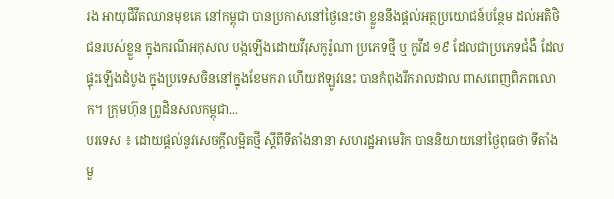រង អាយុជីវីតឈានមុខគេ នៅកម្ពុជា បានប្រកាសនៅថ្ងៃនេះថា ខ្លួននឹងផ្តល់អត្ថប្រយោជន៍បន្ថែម ដល់អតិថិជនរបស់ខ្លួន ក្នុងករណីអកុសល បង្កឡើងដោយវីរុសកូរ៉ូណា ប្រភេទថ្មី ឬ កូវីដ ១៩ ដែលជាប្រភេទជំងឺ ដែលផ្ទុះឡើងដំបូង ក្នុងប្រទេសចិននៅក្នុងខែមករា ហើយឥឡូវនេះ បានកំពុងរីករាលដាល ពាសពេញពិភពលោក។ ក្រុមហ៊ុន ព្រូដិនសលកម្ពុជា...
បរទេស ៖ ដោយផ្តល់នូវសេចក្តីលម្អិតថ្មី ស្តីពីទីតាំងនានា សហរដ្ឋអាមេរិក បាននិយាយនៅថ្ងៃពុធថា ទីតាំងមួ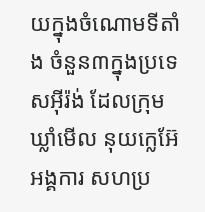យក្នុងចំណោមទីតាំង ចំនួន៣ក្នុងប្រទេសអ៊ីរ៉ង់ ដែលក្រុមឃ្លាំមើល នុយក្លេអ៊ែអង្គការ សហប្រ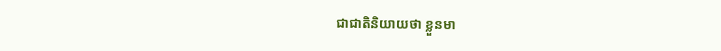ជាជាតិនិយាយថា ខ្លួនមា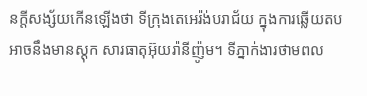នក្តីសង្ស័យកើនឡើងថា ទីក្រុងតេអេរ៉ង់បរាជ័យ ក្នុងការឆ្លើយតប អាចនឹងមានស្តុក សារធាតុអ៊ុយរ៉ានីញ៉ូម។ ទីភ្នាក់ងារថាមពល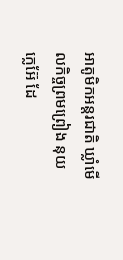អាតូមិកអន្តរជាតិ ឃ្លាំមើលកិច្ចព្រមព្រៀង នុយក្លេអ៊ែ ដែ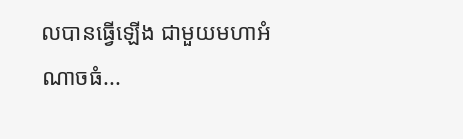លបានធ្វើឡើង ជាមួយមហាអំណាចធំ...